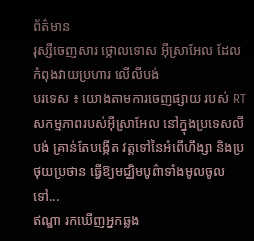ព័ត៌មាន
រុស្សីចេញសារ ថ្កោលទោស អ៊ីស្រាអែល ដែលកំពុងវាយប្រហារ លើលីបង់
បរទេស ៖ យោងតាមការចេញផ្សាយ របស់ RT សកម្មភាពរបស់អ៊ីស្រាអែល នៅក្នុងប្រទេសលីបង់ គ្រាន់តែបង្កើត វត្តទៅនៃអំពើហឹង្សា និងប្រថុយប្រថាន ធ្វើឱ្យមជ្ឈិមបូព៌ាទាំងមូលចូលទៅ...
ឥណ្ឌា រកឃើញអ្នកឆ្លង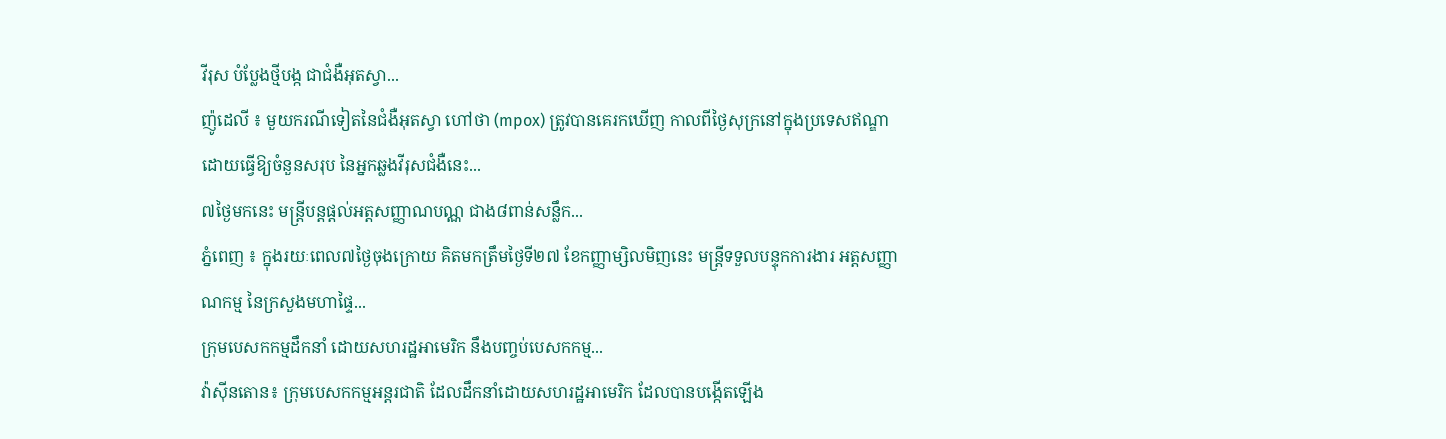វីរុស បំប្លែងថ្មីបង្ក ជាជំងឺអុតស្វា...
ញ៉ូដេលី ៖ មួយករណីទៀតនៃជំងឺអុតស្វា ហៅថា (mpox) ត្រូវបានគេរកឃើញ កាលពីថ្ងៃសុក្រនៅក្នុងប្រទេសឥណ្ឌា ដោយធ្វើឱ្យចំនួនសរុប នៃអ្នកឆ្លងវីរុសជំងឺនេះ...
៧ថ្ងៃមកនេះ មន្ត្រីបន្តផ្តល់អត្តសញ្ញាណបណ្ណ ជាង៨ពាន់សន្លឹក...
ភ្នំពេញ ៖ ក្នុងរយៈពេល៧ថ្ងៃចុងក្រោយ គិតមកត្រឹមថ្ងៃទី២៧ ខែកញ្ញាម្សិលមិញនេះ មន្ត្រីទទួលបន្ទុកការងារ អត្តសញ្ញាណកម្ម នៃក្រសួងមហាផ្ទៃ...
ក្រុមបេសកកម្មដឹកនាំ ដោយសហរដ្ឋអាមេរិក នឹងបញ្ចប់បេសកកម្ម...
វ៉ាស៊ីនតោន៖ ក្រុមបេសកកម្មអន្តរជាតិ ដែលដឹកនាំដោយសហរដ្ឋអាមេរិក ដែលបានបង្កើតឡើង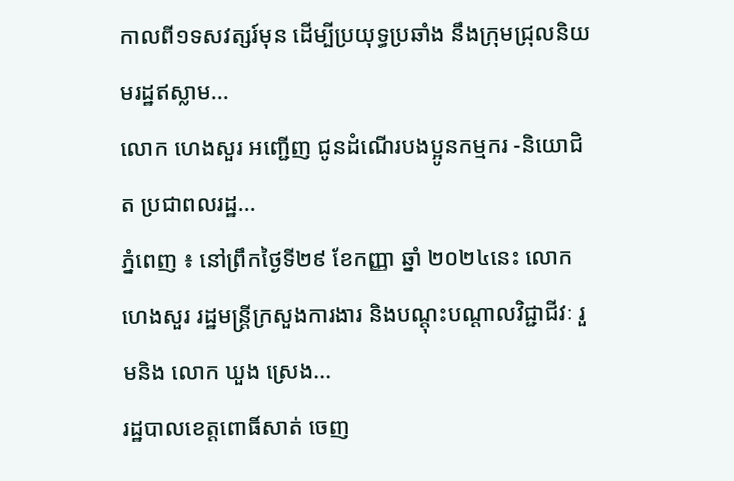កាលពី១ទសវត្សរ៍មុន ដើម្បីប្រយុទ្ធប្រឆាំង នឹងក្រុមជ្រុលនិយមរដ្ឋឥស្លាម...
លោក ហេងសួរ អញ្ជើញ ជូនដំណើរបងប្អូនកម្មករ -និយោជិត ប្រជាពលរដ្ឋ...
ភ្នំពេញ ៖ នៅព្រឹកថ្ងៃទី២៩ ខែកញ្ញា ឆ្នាំ ២០២៤នេះ លោក ហេងសួរ រដ្ឋមន្ត្រីក្រសួងការងារ និងបណ្ដុះបណ្ដាលវិជ្ជាជីវៈ រួមនិង លោក ឃួង ស្រេង...
រដ្ឋបាលខេត្តពោធិ៍សាត់ ចេញ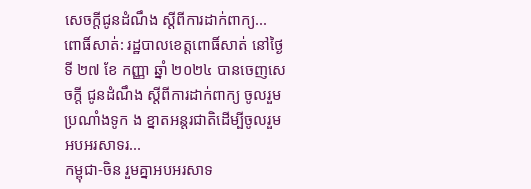សេចក្តីជូនដំណឹង ស្តីពីការដាក់ពាក្យ...
ពោធិ៍សាត់: រដ្ឋបាលខេត្តពោធិ៍សាត់ នៅថ្ងៃទី ២៧ ខែ កញ្ញា ឆ្នាំ ២០២៤ បានចេញសេចក្តី ជូនដំណឹង ស្តីពីការដាក់ពាក្យ ចូលរួមប្រណាំងទូក ង ខ្នាតអន្តរជាតិដើម្បីចូលរួមអបអរសាទរ...
កម្ពុជា-ចិន រួមគ្នាអបអរសាទ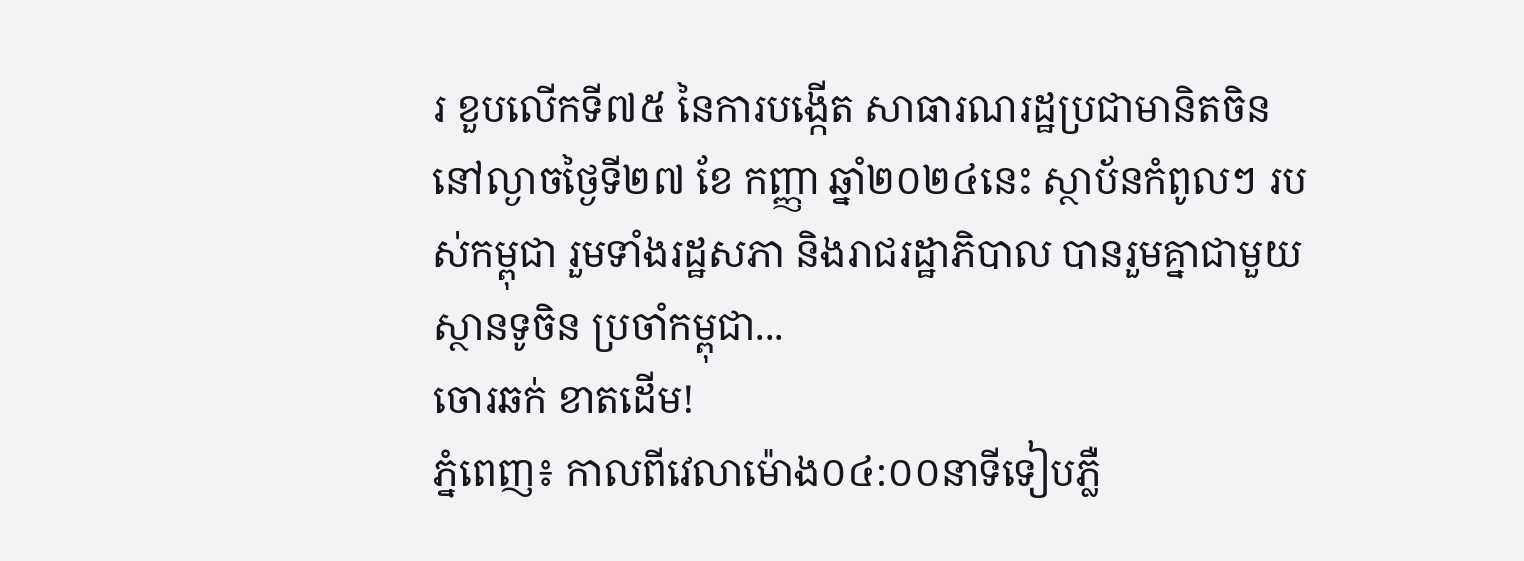រ ខួបលើកទី៧៥ នៃការបង្កើត សាធារណរដ្ឋប្រជាមានិតចិន
នៅល្ងាចថ្ងៃទី២៧ ខែ កញ្ញា ឆ្នាំ២០២៤នេះ ស្ថាប័នកំពូលៗ របស់កម្ពុជា រួមទាំងរដ្ឋសភា និងរាជរដ្ឋាភិបាល បានរួមគ្នាជាមួយស្ថានទូចិន ប្រចាំកម្ពុជា...
ចោរឆក់ ខាតដើម!
ភ្នំពេញ៖ កាលពីវេលាម៉ោង០៤:០០នាទីទៀបភ្លឺ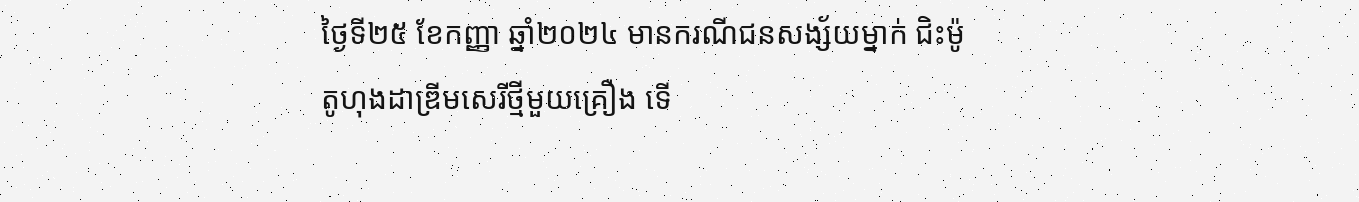ថ្ងៃទី២៥ ខែកញ្ញា ឆ្នាំ២០២៤ មានករណីជនសង្ស័យម្នាក់ ជិះម៉ូតូហុងដាឌ្រីមសេរីថ្មីមួយគ្រឿង ទើ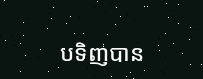បទិញបាន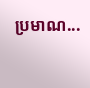ប្រមាណ...